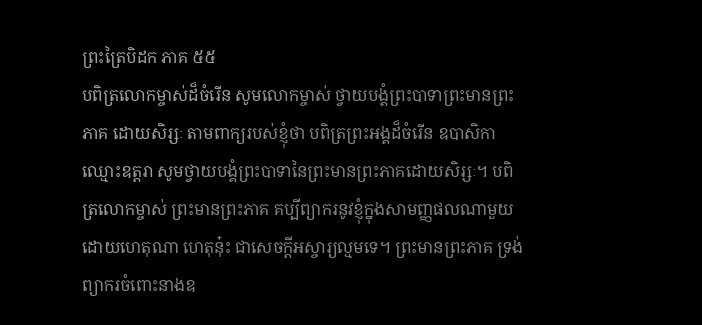ព្រះត្រៃបិដក ភាគ ៥៥
បពិត្រលោកម្ចាស់ដ៏ចំរើន សូមលោកម្ចាស់ ថ្វាយបង្គំព្រះបាទាព្រះមានព្រះភាគ ដោយសិរ្សៈ តាមពាក្យរបស់ខ្ញុំថា បពិត្រព្រះអង្គដ៏ចំរើន ឧបាសិកាឈ្មោះឧត្តរា សូមថ្វាយបង្គំព្រះបាទានៃព្រះមានព្រះភាគដោយសិរ្សៈ។ បពិត្រលោកម្ចាស់ ព្រះមានព្រះភាគ គប្បីព្យាករនូវខ្ញុំក្នុងសាមញ្ញផលណាមួយ ដោយហេតុណា ហេតុនុ៎ះ ជាសេចកី្តអស្ចារ្យល្មមទេ។ ព្រះមានព្រះភាគ ទ្រង់ព្យាករចំពោះនាងឧ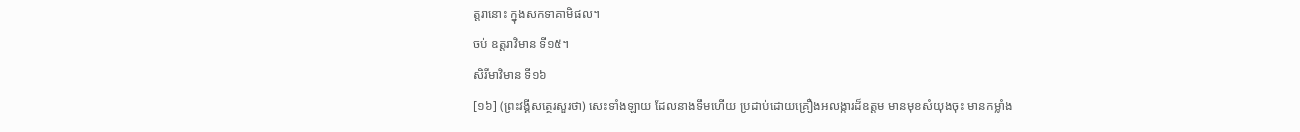ត្តរានោះ ក្នុងសកទាគាមិផល។
ចប់ ឧត្តរាវិមាន ទី១៥។
សិរីមាវិមាន ទី១៦
[១៦] (ព្រះវង្គីសត្ថេរសួរថា) សេះទាំងឡាយ ដែលនាងទឹមហើយ ប្រដាប់ដោយគ្រឿងអលង្ការដ៏ឧត្តម មានមុខសំយុងចុះ មានកម្លាំង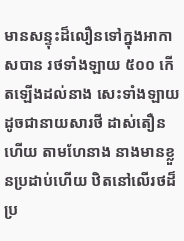មានសន្ទុះដ៏លឿនទៅក្នុងអាកាសបាន រថទាំងឡាយ ៥០០ កើតឡើងដល់នាង សេះទាំងឡាយ ដូចជានាយសារថី ដាស់តឿនហើយ តាមហែនាង នាងមានខ្លួនប្រដាប់ហើយ ឋិតនៅលើរថដ៏ប្រ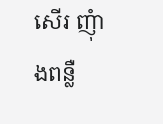សើរ ញុំាងពន្លឺ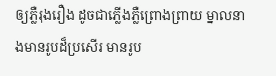ឲ្យភ្លឺរុងរឿង ដូចជាភ្លើងភ្លឺព្រោងព្រាយ ម្នាលនាងមានរូបដ៏ប្រសើរ មានរូប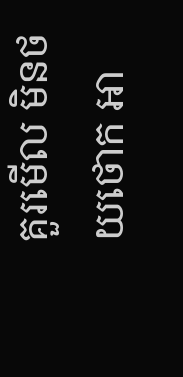គួរមើល មិនថយថោក អា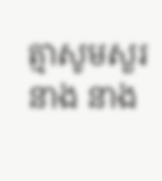ត្មាសូមសួរនាង នាង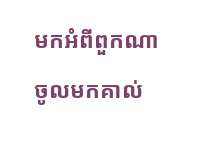មកអំពីពួកណា ចូលមកគាល់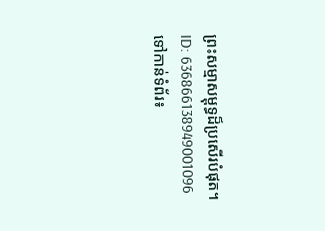ព្រះសម្មាសម្ពុទ្ធដ៏ប្រសើរបំផុត។
ID: 636866138949001096
ទៅកាន់ទំព័រ៖